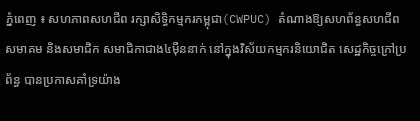ភ្នំពេញ ៖ សហភាពសហជីព រក្សាសិទ្ធិកម្មករកម្ពុជា(CWPUC) តំណាងឱ្យសហព័ន្ធសហជីព សមាគម និងសមាជិក សមាជិកាជាង៤ម៉ឺននាក់ នៅក្នុងវិស័យកម្មករនិយោជិត សេដ្ឋកិច្ចក្រៅប្រព័ន្ធ បានប្រកាសគាំទ្រយ៉ាង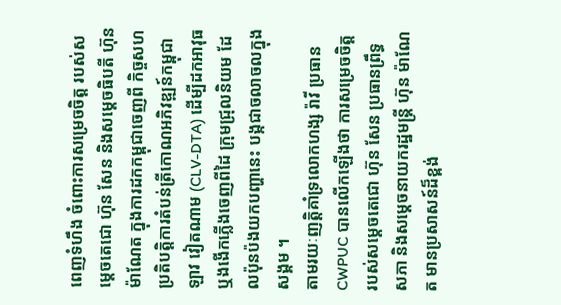ពេញទំហឹង ចំពោះការសម្រេចចិត្ត របស់សម្តេចតេជោ ហ៊ុន សែន និងសម្តេចធិបតី ហ៊ុន ម៉ាណែត ក្នុងការដកកម្ពុជាចេញពី កិច្ចសហប្រតិបត្តិការតំបន់ត្រីកោណអភិវឌ្ឍន៍កម្ពុជា ឡាវ វៀតណាម (CLV-DTA) ដើម្បីដកអាវុធ ឬងងើកភ្លើងចេញពីដៃ ក្រុមជ្រុលនិយម ដែលប៉ុនប៉ងយកបញ្ហានេះ បង្កជាចលាចលក្នុងសង្គម ។
តាមរយៈញត្តិគាំទ្រលោកហង្ស រ៉ាវី ប្រធាន CWPUC បានលើកឡើងថា ការសម្រេចចិត្តរបស់សម្តេចតេជោ ហ៊ុន សែន ប្រធានព្រឹទ្ធសភា និងសម្តេចនាយករដ្ឋមន្ត្រី ហ៊ុន ម៉ាណែត មានប្រសាសន៍ដ៏ខ្ពង់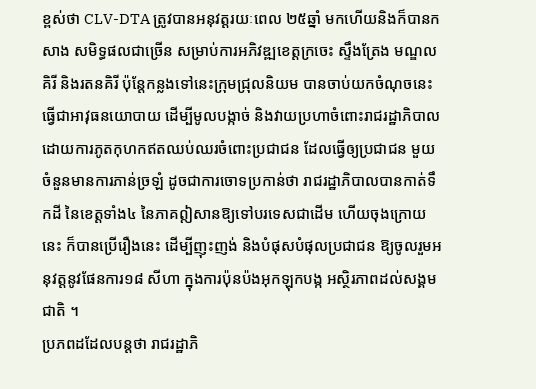ខ្ពស់ថា CLV-DTA ត្រូវបានអនុវត្តរយៈពេល ២៥ឆ្នាំ មកហើយនិងក៏បានកសាង សមិទ្ធផលជាច្រើន សម្រាប់ការអភិវឌ្ឍខេត្តក្រចេះ ស្ទឹងត្រែង មណ្ឌលគិរី និងរតនគិរី ប៉ុន្តែកន្លងទៅនេះក្រុមជ្រុលនិយម បានចាប់យកចំណុចនេះ ធ្វើជាអាវុធនយោបាយ ដើម្បីមូលបង្កាច់ និងវាយប្រហាចំពោះរាជរដ្ឋាភិបាល ដោយការភូតកុហកឥតឈប់ឈរចំពោះប្រជាជន ដែលធ្វើឲ្យប្រជាជន មួយចំនួនមានការភាន់ច្រឡំ ដូចជាការចោទប្រកាន់ថា រាជរដ្ឋាភិបាលបានកាត់ទឹកដី នៃខេត្តទាំង៤ នៃភាគឦសានឱ្យទៅបរទេសជាដើម ហើយចុងក្រោយនេះ ក៏បានប្រើរឿងនេះ ដើម្បីញុះញង់ និងបំផុសបំផុលប្រជាជន ឱ្យចូលរួមអនុវត្តនូវផែនការ១៨ សីហា ក្នុងការប៉ុនប៉ងអុកឡុកបង្ក អស្ថិរភាពដល់សង្គមជាតិ ។
ប្រភពដដែលបន្តថា រាជរដ្ឋាភិ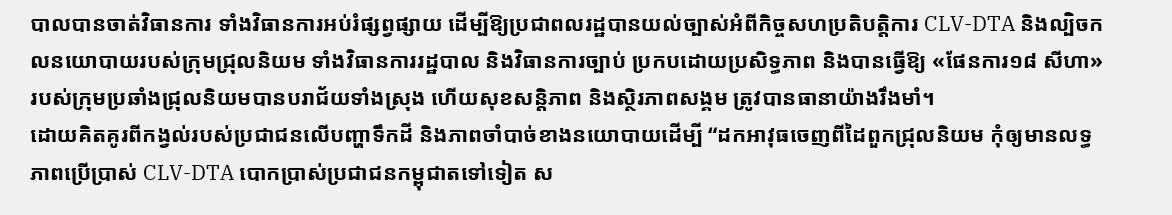បាលបានចាត់វិធានការ ទាំងវិធានការអប់រំផ្សព្វផ្សាយ ដើម្បីឱ្យប្រជាពលរដ្ឋបានយល់ច្បាស់អំពីកិច្ចសហប្រតិបត្តិការ CLV-DTA និងល្បិចកលនយោបាយរបស់ក្រុមជ្រុលនិយម ទាំងវិធានការរដ្ឋបាល និងវិធានការច្បាប់ ប្រកបដោយប្រសិទ្ធភាព និងបានធ្វើឱ្យ «ផែនការ១៨ សីហា» របស់ក្រុមប្រឆាំងជ្រុលនិយមបានបរាជ័យទាំងស្រុង ហើយសុខសន្តិភាព និងស្ថិរភាពសង្គម ត្រូវបានធានាយ៉ាងរឹងមាំ។
ដោយគិតគូរពីកង្វល់របស់ប្រជាជនលើបញ្ហាទឹកដី និងភាពចាំបាច់ខាងនយោបាយដើម្បី “ដកអាវុធចេញពីដៃពួកជ្រុលនិយម កុំឲ្យមានលទ្ធភាពប្រើប្រាស់ CLV-DTA បោកប្រាស់ប្រជាជនកម្ពុជាតទៅទៀត ស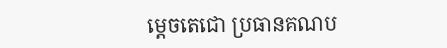ម្តេចតេជោ ប្រធានគណប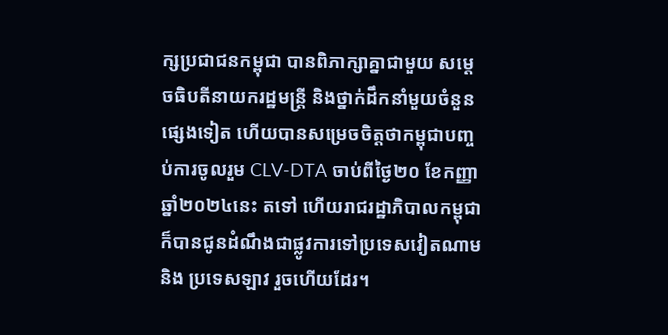ក្សប្រជាជនកម្ពុជា បានពិភាក្សាគ្នាជាមួយ សម្តេចធិបតីនាយករដ្ឋមន្ត្រី និងថ្នាក់ដឹកនាំមួយចំនួនផ្សេងទៀត ហើយបានសម្រេចចិត្តថាកម្ពុជាបញ្ចប់ការចូលរួម CLV-DTA ចាប់ពីថ្ងៃ២០ ខែកញ្ញា ឆ្នាំ២០២៤នេះ តទៅ ហើយរាជរដ្ឋាភិបាលកម្ពុជា ក៏បានជូនដំណឹងជាផ្លូវការទៅប្រទេសវៀតណាម និង ប្រទេសឡាវ រួចហើយដែរ។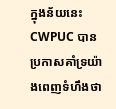ក្នុងន័យនេះ CWPUC បានប្រកាសគាំទ្រយ៉ាងពេញទំហឹងថា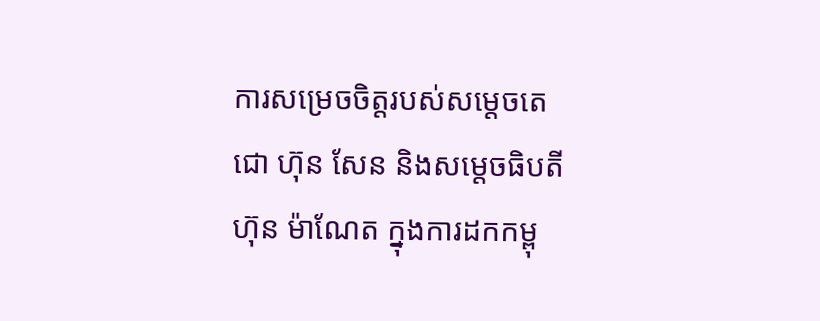ការសម្រេចចិត្តរបស់សម្តេចតេជោ ហ៊ុន សែន និងសម្តេចធិបតី ហ៊ុន ម៉ាណែត ក្នុងការដកកម្ពុ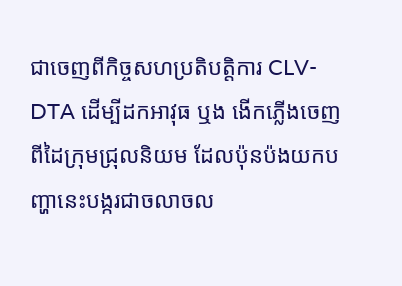ជាចេញពីកិច្ចសហប្រតិបត្តិការ CLV-DTA ដើម្បីដកអាវុធ ឬង ងើកភ្លើងចេញពីដៃក្រុមជ្រុលនិយម ដែលប៉ុនប៉ងយកបញ្ហានេះបង្ករជាចលាចល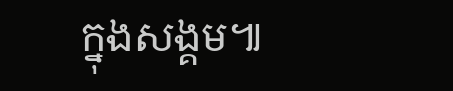ក្នុងសង្គម៕